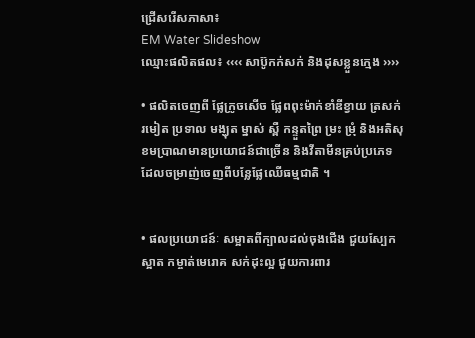ជ្រើសរើសភាសា៖
EM Water Slideshow
ឈ្មោះផលិតផល៖ ‹‹‹‹ សាប៊ូកក់សក់ និងដុសខ្លួនក្មេង ››››

• ផលិតចេញពី ផ្លែក្រូចសើច ផ្លែពពុះម៉ាក់ខាំឌីខ្វាយ ត្រសក់ រមៀត ប្រទាល មង្ឃុត ម្នាស់ ស្ពឺ កន្ទួតព្រៃ ម្រះ ម្រុំ និងអតិសុខមប្រាណមានប្រយោជន៍ជាច្រើន និងវីតាមីនគ្រប់ប្រភេទ ដែលចម្រាញ់ចេញពីបន្លែផ្លែឈើធម្មជាតិ ។


• ផលប្រយោជន៍ៈ សម្អាតពីក្បាលដល់ចុងជើង ជួយស្បែកស្អាត កម្ចាត់មេរោគ សក់ដុះល្អ ជួយការពារ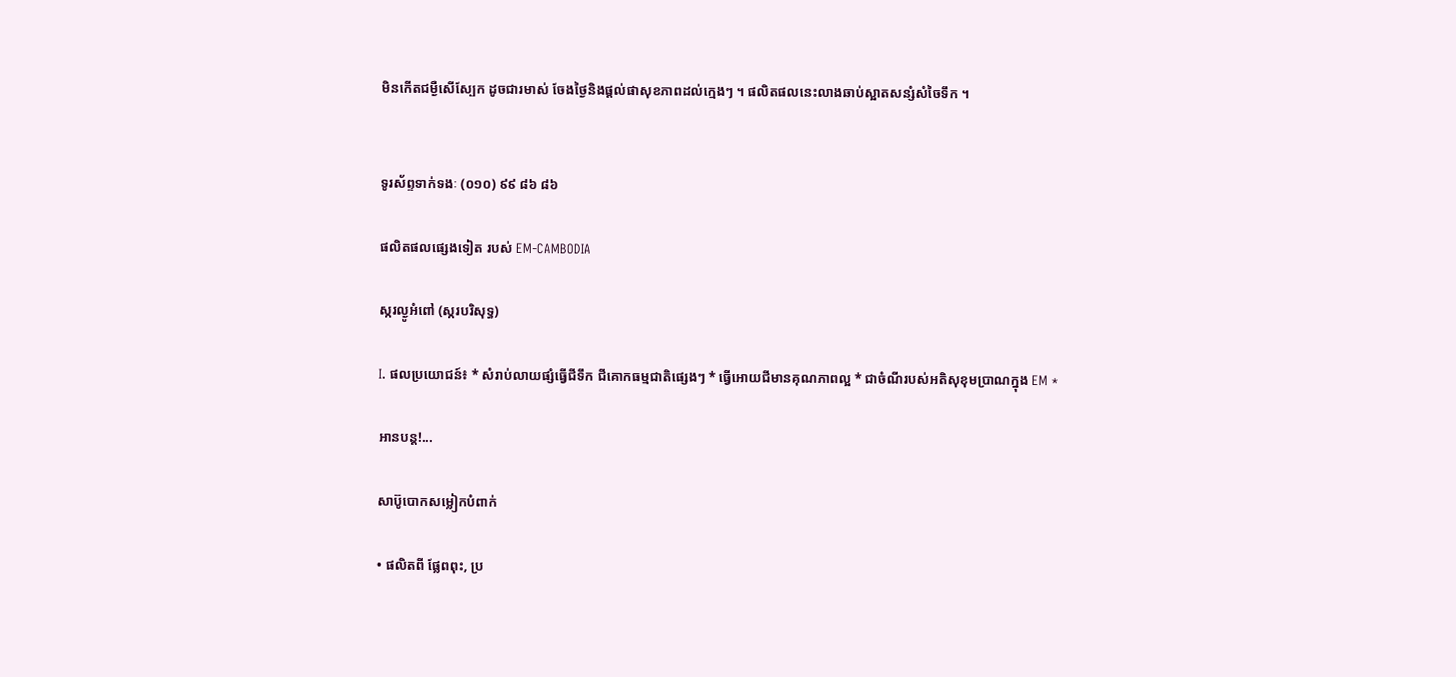មិនកើតជម្ងឺសើស្បែក ដូចជារមាស់ ចែងថ្ងៃនិងផ្តល់ផាសុខភាពដល់ក្មេងៗ ។ ផលិតផលនេះលាងឆាប់ស្អាតសន្សំសំចៃទឹក ។


ទូរស័ព្ទទាក់ទងៈ (០១០) ៩៩ ៨៦ ៨៦

ផលិតផលផ្សេងទៀត របស់ EM-CAMBODIA

ស្ករល្ងូអំពៅ (ស្ករបរិសុទ្ធ)

I. ផលប្រយោជន៍៖ * សំរាប់លាយផ្សំធ្វើជីទឹក ជីគោកធម្មជាតិផ្សេងៗ * ធ្វើអោយជីមានគុណភាពល្អ * ជាចំណីរបស់អតិសុខុមប្រាណក្នុង EM *

អានបន្ត!...

សាប៊ូបោកសម្លៀកបំពាក់

• ផលិតពី ផ្លែពពុះ, ប្រ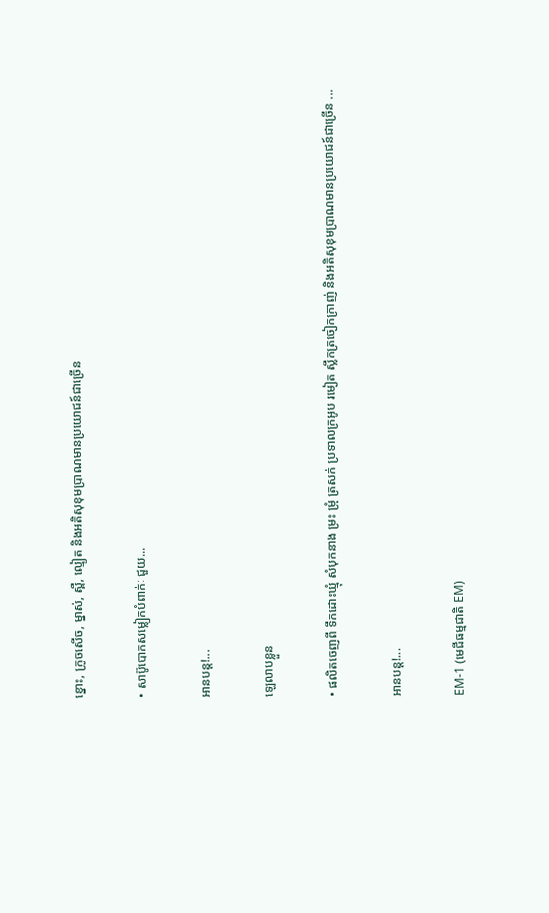ខ្នោះ, ក្រូចសើច, ម្នាស់, ស្ពឺ, ល្មៀត និងអតិសុខុមប្រាណមានប្រយោជន៍ជាច្រើន

• សាប៊ូបោកសម្លៀកបំពាក់ៈ ជួយ...

អានបន្ត!...

ឡេលាបខ្លួន

• ផលិតចេញពី ទឹកដោះឃ្មុំ សំបុកនាង ម្រះ ម្រុំ ត្រសក់ ប្រទាលក្រអូប រមៀត ស្លឹកត្រចៀកក្រាញ់ និងអតិសុខុមប្រាណមានប្រយោជន៍ជាច្រើន ...

អានបន្ត!...

EM-1 (មេជីធម្មជាតិ EM)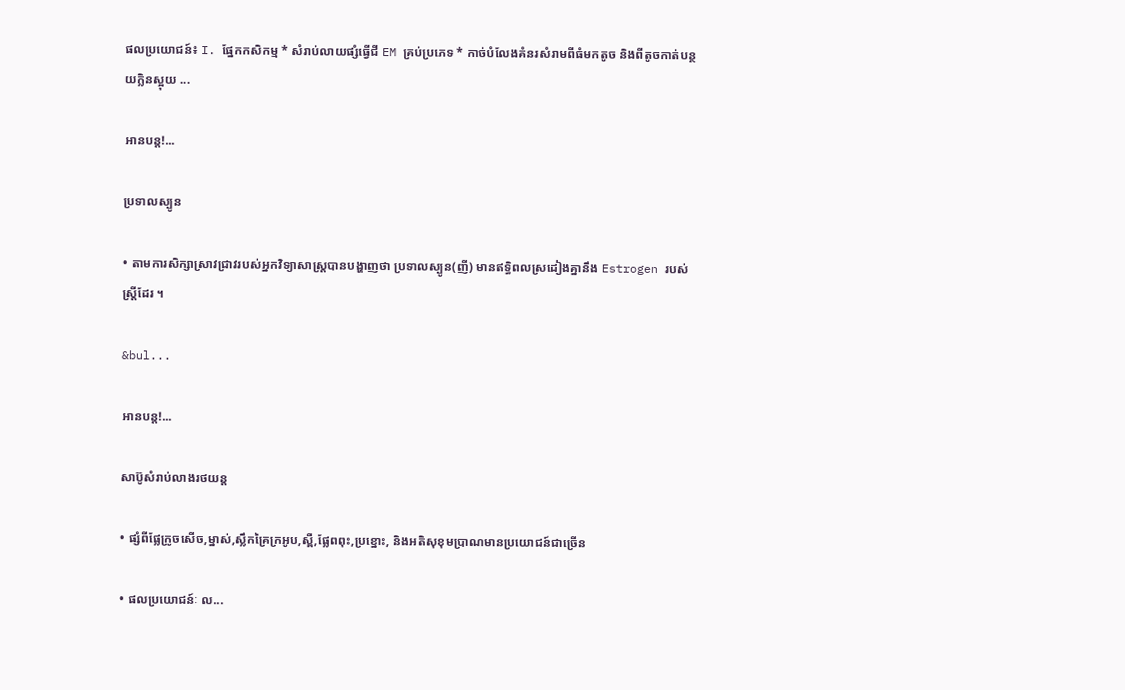ផលប្រយោជន៍៖ I. ផ្នែកកសិកម្ម * សំរាប់លាយផ្សំធ្វើជី EM គ្រប់ប្រភេទ * កាច់បំលែងគំនរសំរាមពីធំមកតូច និងពីតូចកាត់បន្ថយក្លិនស្អុយ ...

អានបន្ត!...

ប្រទាលស្បូន

• តាមការសិក្សាសា្រវជ្រាវរបស់អ្នកវិទ្យាសាស្ត្របានបង្ហាញថា ប្រទាលស្បូន(ញី) មានឥទ្ធិពលស្រដៀងគ្នានឹង Estrogen របស់ស្រ្តីដែរ ។

&bul...

អានបន្ត!...

សាប៊ូសំរាប់លាងរថយន្ត

• ផ្សំពីផ្លែក្រូចសើច,ម្នាស់,ស្លឹកគ្រៃក្រអូប,ស្ពឺ,ផ្លែពពុះ,ប្រខ្នោះ, និងអតិសុខុមប្រាណមានប្រយោជន៍ជាច្រើន

• ផលប្រយោជន៍ៈ ល...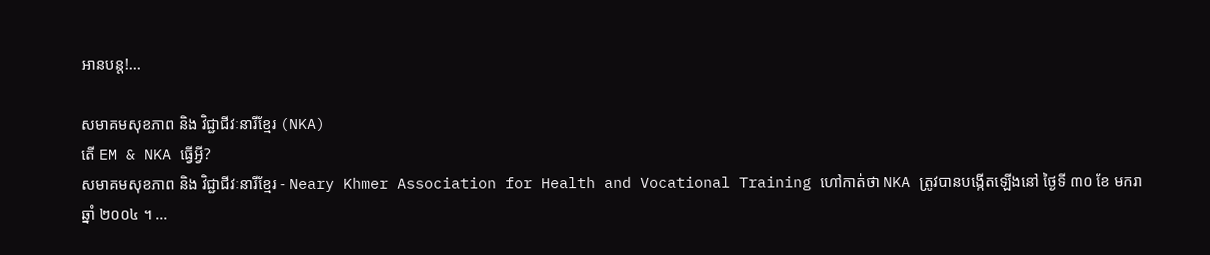អានបន្ត!...

សមាគមសុខភាព និង វិជ្ជាជីវៈនារីខ្មែរ (NKA)
តើ EM & NKA ធ្វើអ្វី?
សមាគមសុខភាព និង វិជ្ជាជីវៈនារីខែ្មរ - Neary Khmer Association for Health and Vocational Training ហៅកាត់ថា NKA ត្រូវបានបង្កើតឡើងនៅ ថ្ងៃទី ៣០ ខែ មករា ឆ្នាំ ២០០៤ ។ ...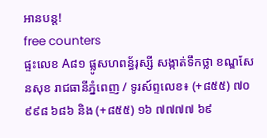អានបន្ត!
free counters
ផ្ទះលេខ A៨១ ផ្លូសហពន្ធ័រុស្សី សង្កាត់ទឹកថ្លា ខណ្ឌសែនសុខ រាជធានីភំ្នពេញ / ទូរស៍ព្ទលេខ៖ (+៨៥៥) ៧០ ៩៩៨ ៦៨៦ និង (+៨៥៥) ១៦ ៧៧៧៧ ៦៩